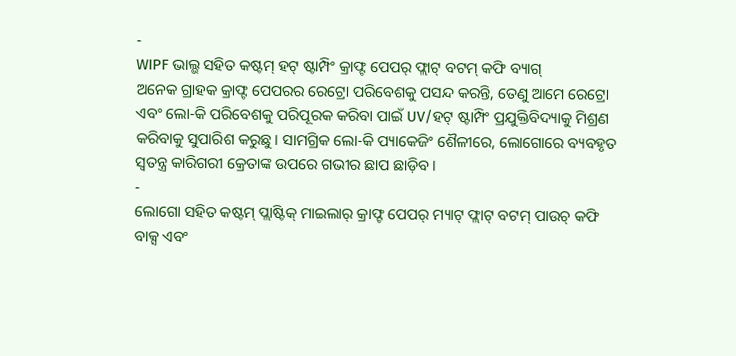-
WIPF ଭାଲ୍ଭ ସହିତ କଷ୍ଟମ୍ ହଟ୍ ଷ୍ଟାମ୍ପିଂ କ୍ରାଫ୍ଟ ପେପର୍ ଫ୍ଲାଟ୍ ବଟମ୍ କଫି ବ୍ୟାଗ୍
ଅନେକ ଗ୍ରାହକ କ୍ରାଫ୍ଟ ପେପରର ରେଟ୍ରୋ ପରିବେଶକୁ ପସନ୍ଦ କରନ୍ତି, ତେଣୁ ଆମେ ରେଟ୍ରୋ ଏବଂ ଲୋ-କି ପରିବେଶକୁ ପରିପୂରକ କରିବା ପାଇଁ UV/ହଟ୍ ଷ୍ଟାମ୍ପିଂ ପ୍ରଯୁକ୍ତିବିଦ୍ୟାକୁ ମିଶ୍ରଣ କରିବାକୁ ସୁପାରିଶ କରୁଛୁ। ସାମଗ୍ରିକ ଲୋ-କି ପ୍ୟାକେଜିଂ ଶୈଳୀରେ, ଲୋଗୋରେ ବ୍ୟବହୃତ ସ୍ୱତନ୍ତ୍ର କାରିଗରୀ କ୍ରେତାଙ୍କ ଉପରେ ଗଭୀର ଛାପ ଛାଡ଼ିବ।
-
ଲୋଗୋ ସହିତ କଷ୍ଟମ୍ ପ୍ଲାଷ୍ଟିକ୍ ମାଇଲାର୍ କ୍ରାଫ୍ଟ ପେପର୍ ମ୍ୟାଟ୍ ଫ୍ଲାଟ୍ ବଟମ୍ ପାଉଚ୍ କଫି ବାକ୍ସ ଏବଂ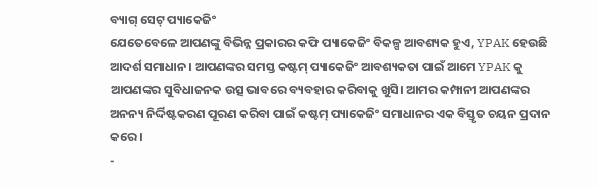ବ୍ୟାଗ୍ ସେଟ୍ ପ୍ୟାକେଜିଂ
ଯେତେବେଳେ ଆପଣଙ୍କୁ ବିଭିନ୍ନ ପ୍ରକାରର କଫି ପ୍ୟାକେଜିଂ ବିକଳ୍ପ ଆବଶ୍ୟକ ହୁଏ, YPAK ହେଉଛି ଆଦର୍ଶ ସମାଧାନ। ଆପଣଙ୍କର ସମସ୍ତ କଷ୍ଟମ୍ ପ୍ୟାକେଜିଂ ଆବଶ୍ୟକତା ପାଇଁ ଆମେ YPAK କୁ ଆପଣଙ୍କର ସୁବିଧାଜନକ ଉତ୍ସ ଭାବରେ ବ୍ୟବହାର କରିବାକୁ ଖୁସି। ଆମର କମ୍ପାନୀ ଆପଣଙ୍କର ଅନନ୍ୟ ନିର୍ଦ୍ଦିଷ୍ଟକରଣ ପୂରଣ କରିବା ପାଇଁ କଷ୍ଟମ୍ ପ୍ୟାକେଜିଂ ସମାଧାନର ଏକ ବିସ୍ତୃତ ଚୟନ ପ୍ରଦାନ କରେ।
-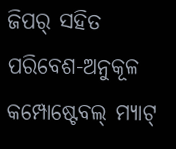ଜିପର୍ ସହିତ ପରିବେଶ-ଅନୁକୂଳ କମ୍ପୋଷ୍ଟେବଲ୍ ମ୍ୟାଟ୍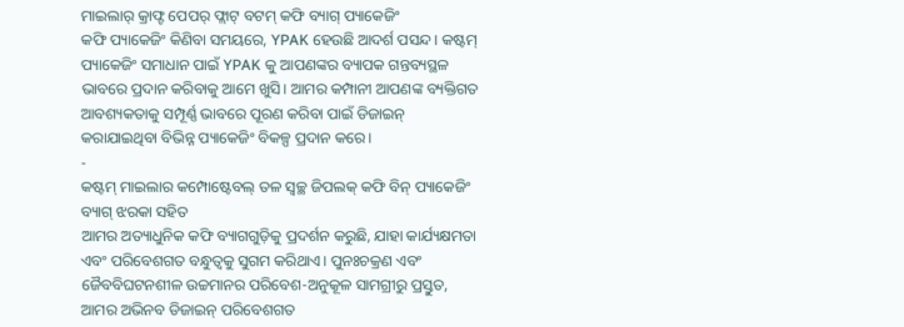ମାଇଲାର୍ କ୍ରାଫ୍ଟ ପେପର୍ ଫ୍ଲାଟ୍ ବଟମ୍ କଫି ବ୍ୟାଗ୍ ପ୍ୟାକେଜିଂ
କଫି ପ୍ୟାକେଜିଂ କିଣିବା ସମୟରେ, YPAK ହେଉଛି ଆଦର୍ଶ ପସନ୍ଦ। କଷ୍ଟମ୍ ପ୍ୟାକେଜିଂ ସମାଧାନ ପାଇଁ YPAK କୁ ଆପଣଙ୍କର ବ୍ୟାପକ ଗନ୍ତବ୍ୟସ୍ଥଳ ଭାବରେ ପ୍ରଦାନ କରିବାକୁ ଆମେ ଖୁସି। ଆମର କମ୍ପାନୀ ଆପଣଙ୍କ ବ୍ୟକ୍ତିଗତ ଆବଶ୍ୟକତାକୁ ସମ୍ପୂର୍ଣ୍ଣ ଭାବରେ ପୂରଣ କରିବା ପାଇଁ ଡିଜାଇନ୍ କରାଯାଇଥିବା ବିଭିନ୍ନ ପ୍ୟାକେଜିଂ ବିକଳ୍ପ ପ୍ରଦାନ କରେ।
-
କଷ୍ଟମ୍ ମାଇଲାର କମ୍ପୋଷ୍ଟେବଲ୍ ତଳ ସ୍ୱଚ୍ଛ ଜିପଲକ୍ କଫି ବିନ୍ ପ୍ୟାକେଜିଂ ବ୍ୟାଗ୍ ଝରକା ସହିତ
ଆମର ଅତ୍ୟାଧୁନିକ କଫି ବ୍ୟାଗଗୁଡ଼ିକୁ ପ୍ରଦର୍ଶନ କରୁଛି, ଯାହା କାର୍ଯ୍ୟକ୍ଷମତା ଏବଂ ପରିବେଶଗତ ବନ୍ଧୁତ୍ୱକୁ ସୁଗମ କରିଥାଏ। ପୁନଃଚକ୍ରଣ ଏବଂ ଜୈବବିଘଟନଶୀଳ ଉଚ୍ଚମାନର ପରିବେଶ-ଅନୁକୂଳ ସାମଗ୍ରୀରୁ ପ୍ରସ୍ତୁତ, ଆମର ଅଭିନବ ଡିଜାଇନ୍ ପରିବେଶଗତ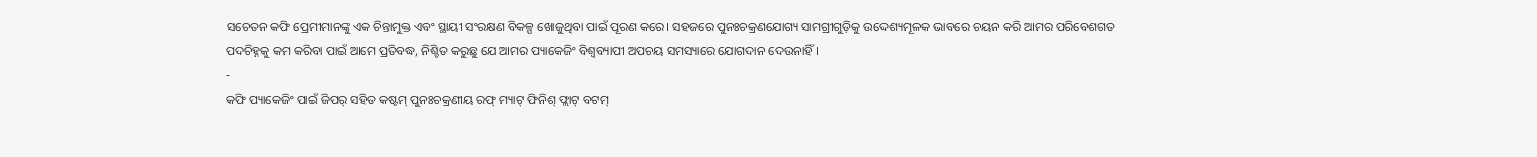ସଚେତନ କଫି ପ୍ରେମୀମାନଙ୍କୁ ଏକ ଚିନ୍ତାମୁକ୍ତ ଏବଂ ସ୍ଥାୟୀ ସଂରକ୍ଷଣ ବିକଳ୍ପ ଖୋଜୁଥିବା ପାଇଁ ପୂରଣ କରେ। ସହଜରେ ପୁନଃଚକ୍ରଣଯୋଗ୍ୟ ସାମଗ୍ରୀଗୁଡ଼ିକୁ ଉଦ୍ଦେଶ୍ୟମୂଳକ ଭାବରେ ଚୟନ କରି ଆମର ପରିବେଶଗତ ପଦଚିହ୍ନକୁ କମ କରିବା ପାଇଁ ଆମେ ପ୍ରତିବଦ୍ଧ, ନିଶ୍ଚିତ କରୁଛୁ ଯେ ଆମର ପ୍ୟାକେଜିଂ ବିଶ୍ୱବ୍ୟାପୀ ଅପଚୟ ସମସ୍ୟାରେ ଯୋଗଦାନ ଦେଉନାହିଁ।
-
କଫି ପ୍ୟାକେଜିଂ ପାଇଁ ଜିପର୍ ସହିତ କଷ୍ଟମ୍ ପୁନଃଚକ୍ରଣୀୟ ରଫ୍ ମ୍ୟାଟ୍ ଫିନିଶ୍ ଫ୍ଲାଟ୍ ବଟମ୍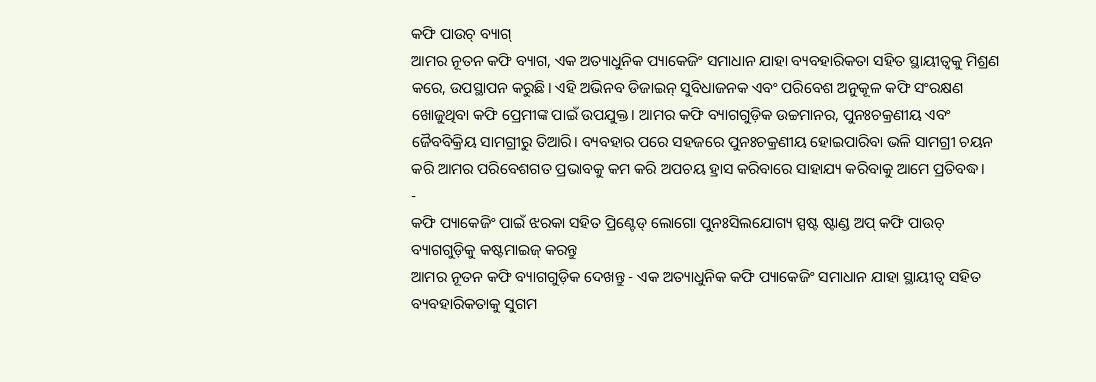କଫି ପାଉଚ୍ ବ୍ୟାଗ୍
ଆମର ନୂତନ କଫି ବ୍ୟାଗ, ଏକ ଅତ୍ୟାଧୁନିକ ପ୍ୟାକେଜିଂ ସମାଧାନ ଯାହା ବ୍ୟବହାରିକତା ସହିତ ସ୍ଥାୟୀତ୍ୱକୁ ମିଶ୍ରଣ କରେ, ଉପସ୍ଥାପନ କରୁଛି। ଏହି ଅଭିନବ ଡିଜାଇନ୍ ସୁବିଧାଜନକ ଏବଂ ପରିବେଶ ଅନୁକୂଳ କଫି ସଂରକ୍ଷଣ ଖୋଜୁଥିବା କଫି ପ୍ରେମୀଙ୍କ ପାଇଁ ଉପଯୁକ୍ତ। ଆମର କଫି ବ୍ୟାଗଗୁଡ଼ିକ ଉଚ୍ଚମାନର, ପୁନଃଚକ୍ରଣୀୟ ଏବଂ ଜୈବବିକ୍ରିୟ ସାମଗ୍ରୀରୁ ତିଆରି। ବ୍ୟବହାର ପରେ ସହଜରେ ପୁନଃଚକ୍ରଣୀୟ ହୋଇପାରିବା ଭଳି ସାମଗ୍ରୀ ଚୟନ କରି ଆମର ପରିବେଶଗତ ପ୍ରଭାବକୁ କମ କରି ଅପଚୟ ହ୍ରାସ କରିବାରେ ସାହାଯ୍ୟ କରିବାକୁ ଆମେ ପ୍ରତିବଦ୍ଧ।
-
କଫି ପ୍ୟାକେଜିଂ ପାଇଁ ଝରକା ସହିତ ପ୍ରିଣ୍ଟେଡ୍ ଲୋଗୋ ପୁନଃସିଲଯୋଗ୍ୟ ସ୍ପଷ୍ଟ ଷ୍ଟାଣ୍ଡ ଅପ୍ କଫି ପାଉଚ୍ ବ୍ୟାଗଗୁଡ଼ିକୁ କଷ୍ଟମାଇଜ୍ କରନ୍ତୁ
ଆମର ନୂତନ କଫି ବ୍ୟାଗଗୁଡ଼ିକ ଦେଖନ୍ତୁ - ଏକ ଅତ୍ୟାଧୁନିକ କଫି ପ୍ୟାକେଜିଂ ସମାଧାନ ଯାହା ସ୍ଥାୟୀତ୍ୱ ସହିତ ବ୍ୟବହାରିକତାକୁ ସୁଗମ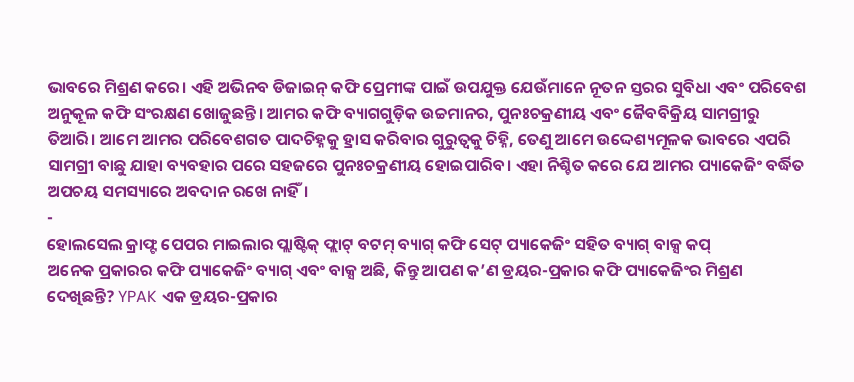ଭାବରେ ମିଶ୍ରଣ କରେ। ଏହି ଅଭିନବ ଡିଜାଇନ୍ କଫି ପ୍ରେମୀଙ୍କ ପାଇଁ ଉପଯୁକ୍ତ ଯେଉଁମାନେ ନୂତନ ସ୍ତରର ସୁବିଧା ଏବଂ ପରିବେଶ ଅନୁକୂଳ କଫି ସଂରକ୍ଷଣ ଖୋଜୁଛନ୍ତି। ଆମର କଫି ବ୍ୟାଗଗୁଡ଼ିକ ଉଚ୍ଚମାନର, ପୁନଃଚକ୍ରଣୀୟ ଏବଂ ଜୈବବିକ୍ରିୟ ସାମଗ୍ରୀରୁ ତିଆରି। ଆମେ ଆମର ପରିବେଶଗତ ପାଦଚିହ୍ନକୁ ହ୍ରାସ କରିବାର ଗୁରୁତ୍ୱକୁ ଚିହ୍ନି, ତେଣୁ ଆମେ ଉଦ୍ଦେଶ୍ୟମୂଳକ ଭାବରେ ଏପରି ସାମଗ୍ରୀ ବାଛୁ ଯାହା ବ୍ୟବହାର ପରେ ସହଜରେ ପୁନଃଚକ୍ରଣୀୟ ହୋଇପାରିବ। ଏହା ନିଶ୍ଚିତ କରେ ଯେ ଆମର ପ୍ୟାକେଜିଂ ବର୍ଦ୍ଧିତ ଅପଚୟ ସମସ୍ୟାରେ ଅବଦାନ ରଖେ ନାହିଁ।
-
ହୋଲସେଲ କ୍ରାଫ୍ଟ ପେପର ମାଇଲାର ପ୍ଲାଷ୍ଟିକ୍ ଫ୍ଲାଟ୍ ବଟମ୍ ବ୍ୟାଗ୍ କଫି ସେଟ୍ ପ୍ୟାକେଜିଂ ସହିତ ବ୍ୟାଗ୍ ବାକ୍ସ କପ୍
ଅନେକ ପ୍ରକାରର କଫି ପ୍ୟାକେଜିଂ ବ୍ୟାଗ୍ ଏବଂ ବାକ୍ସ ଅଛି, କିନ୍ତୁ ଆପଣ କ’ଣ ଡ୍ରୟର-ପ୍ରକାର କଫି ପ୍ୟାକେଜିଂର ମିଶ୍ରଣ ଦେଖିଛନ୍ତି? YPAK ଏକ ଡ୍ରୟର-ପ୍ରକାର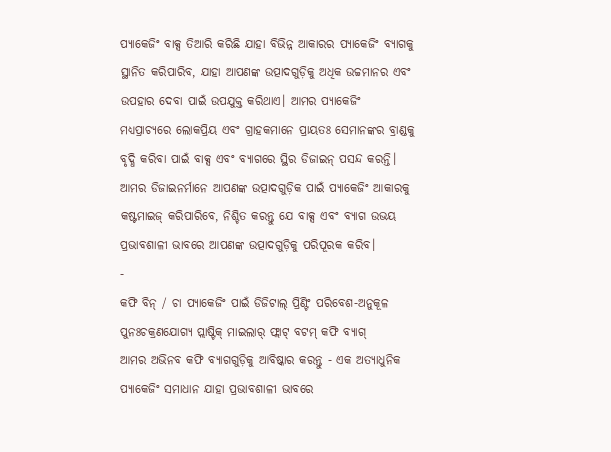ପ୍ୟାକେଜିଂ ବାକ୍ସ ତିଆରି କରିଛି ଯାହା ବିଭିନ୍ନ ଆକାରର ପ୍ୟାକେଜିଂ ବ୍ୟାଗକୁ ସ୍ଥାନିତ କରିପାରିବ, ଯାହା ଆପଣଙ୍କ ଉତ୍ପାଦଗୁଡ଼ିକୁ ଅଧିକ ଉଚ୍ଚମାନର ଏବଂ ଉପହାର ଦେବା ପାଇଁ ଉପଯୁକ୍ତ କରିଥାଏ। ଆମର ପ୍ୟାକେଜିଂ ମଧ୍ୟପ୍ରାଚ୍ୟରେ ଲୋକପ୍ରିୟ ଏବଂ ଗ୍ରାହକମାନେ ପ୍ରାୟତଃ ସେମାନଙ୍କର ବ୍ରାଣ୍ଡକୁ ବୃଦ୍ଧି କରିବା ପାଇଁ ବାକ୍ସ ଏବଂ ବ୍ୟାଗରେ ସ୍ଥିର ଡିଜାଇନ୍ ପସନ୍ଦ କରନ୍ତି। ଆମର ଡିଜାଇନର୍ମାନେ ଆପଣଙ୍କ ଉତ୍ପାଦଗୁଡ଼ିକ ପାଇଁ ପ୍ୟାକେଜିଂ ଆକାରକୁ କଷ୍ଟମାଇଜ୍ କରିପାରିବେ, ନିଶ୍ଚିତ କରନ୍ତୁ ଯେ ବାକ୍ସ ଏବଂ ବ୍ୟାଗ ଉଭୟ ପ୍ରଭାବଶାଳୀ ଭାବରେ ଆପଣଙ୍କ ଉତ୍ପାଦଗୁଡ଼ିକୁ ପରିପୂରକ କରିବ।
-
କଫି ବିନ୍ / ଚା ପ୍ୟାକେଜିଂ ପାଇଁ ଡିଜିଟାଲ୍ ପ୍ରିଣ୍ଟିଂ ପରିବେଶ-ଅନୁକୂଳ ପୁନଃଚକ୍ରଣଯୋଗ୍ୟ ପ୍ଲାଷ୍ଟିକ୍ ମାଇଲାର୍ ଫ୍ଲାଟ୍ ବଟମ୍ କଫି ବ୍ୟାଗ୍
ଆମର ଅଭିନବ କଫି ବ୍ୟାଗଗୁଡ଼ିକୁ ଆବିଷ୍କାର କରନ୍ତୁ - ଏକ ଅତ୍ୟାଧୁନିକ ପ୍ୟାକେଜିଂ ସମାଧାନ ଯାହା ପ୍ରଭାବଶାଳୀ ଭାବରେ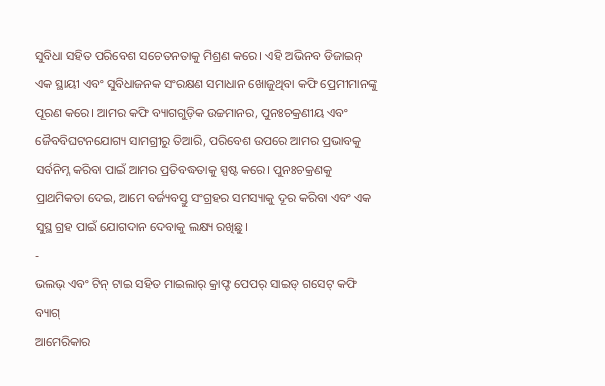ସୁବିଧା ସହିତ ପରିବେଶ ସଚେତନତାକୁ ମିଶ୍ରଣ କରେ। ଏହି ଅଭିନବ ଡିଜାଇନ୍ ଏକ ସ୍ଥାୟୀ ଏବଂ ସୁବିଧାଜନକ ସଂରକ୍ଷଣ ସମାଧାନ ଖୋଜୁଥିବା କଫି ପ୍ରେମୀମାନଙ୍କୁ ପୂରଣ କରେ। ଆମର କଫି ବ୍ୟାଗଗୁଡ଼ିକ ଉଚ୍ଚମାନର, ପୁନଃଚକ୍ରଣୀୟ ଏବଂ ଜୈବବିଘଟନଯୋଗ୍ୟ ସାମଗ୍ରୀରୁ ତିଆରି, ପରିବେଶ ଉପରେ ଆମର ପ୍ରଭାବକୁ ସର୍ବନିମ୍ନ କରିବା ପାଇଁ ଆମର ପ୍ରତିବଦ୍ଧତାକୁ ସ୍ପଷ୍ଟ କରେ। ପୁନଃଚକ୍ରଣକୁ ପ୍ରାଥମିକତା ଦେଇ, ଆମେ ବର୍ଜ୍ୟବସ୍ତୁ ସଂଗ୍ରହର ସମସ୍ୟାକୁ ଦୂର କରିବା ଏବଂ ଏକ ସୁସ୍ଥ ଗ୍ରହ ପାଇଁ ଯୋଗଦାନ ଦେବାକୁ ଲକ୍ଷ୍ୟ ରଖିଛୁ।
-
ଭଲଭ୍ ଏବଂ ଟିନ୍ ଟାଇ ସହିତ ମାଇଲାର୍ କ୍ରାଫ୍ଟ ପେପର୍ ସାଇଡ୍ ଗସେଟ୍ କଫି ବ୍ୟାଗ୍
ଆମେରିକାର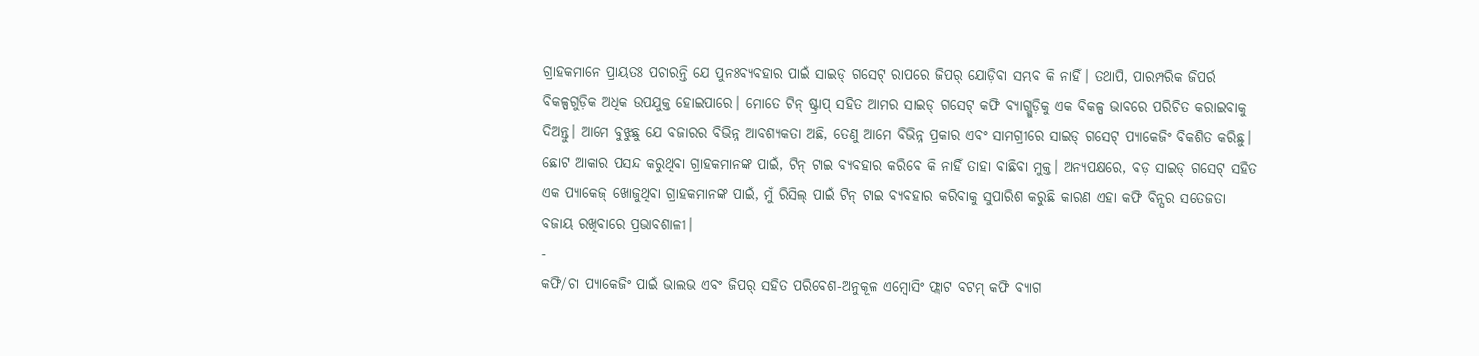ଗ୍ରାହକମାନେ ପ୍ରାୟତଃ ପଚାରନ୍ତି ଯେ ପୁନଃବ୍ୟବହାର ପାଇଁ ସାଇଡ୍ ଗସେଟ୍ ରାପରେ ଜିପର୍ ଯୋଡ଼ିବା ସମ୍ଭବ କି ନାହିଁ। ତଥାପି, ପାରମ୍ପରିକ ଜିପର୍ର ବିକଳ୍ପଗୁଡ଼ିକ ଅଧିକ ଉପଯୁକ୍ତ ହୋଇପାରେ। ମୋତେ ଟିନ୍ ଷ୍ଟ୍ରାପ୍ ସହିତ ଆମର ସାଇଡ୍ ଗସେଟ୍ କଫି ବ୍ୟାଗ୍ଗୁଡ଼ିକୁ ଏକ ବିକଳ୍ପ ଭାବରେ ପରିଚିତ କରାଇବାକୁ ଦିଅନ୍ତୁ। ଆମେ ବୁଝୁଛୁ ଯେ ବଜାରର ବିଭିନ୍ନ ଆବଶ୍ୟକତା ଅଛି, ତେଣୁ ଆମେ ବିଭିନ୍ନ ପ୍ରକାର ଏବଂ ସାମଗ୍ରୀରେ ସାଇଡ୍ ଗସେଟ୍ ପ୍ୟାକେଜିଂ ବିକଶିତ କରିଛୁ। ଛୋଟ ଆକାର ପସନ୍ଦ କରୁଥିବା ଗ୍ରାହକମାନଙ୍କ ପାଇଁ, ଟିନ୍ ଟାଇ ବ୍ୟବହାର କରିବେ କି ନାହିଁ ତାହା ବାଛିବା ମୁକ୍ତ। ଅନ୍ୟପକ୍ଷରେ, ବଡ଼ ସାଇଡ୍ ଗସେଟ୍ ସହିତ ଏକ ପ୍ୟାକେଜ୍ ଖୋଜୁଥିବା ଗ୍ରାହକମାନଙ୍କ ପାଇଁ, ମୁଁ ରିସିଲ୍ ପାଇଁ ଟିନ୍ ଟାଇ ବ୍ୟବହାର କରିବାକୁ ସୁପାରିଶ କରୁଛି କାରଣ ଏହା କଫି ବିନ୍ସର ସତେଜତା ବଜାୟ ରଖିବାରେ ପ୍ରଭାବଶାଳୀ।
-
କଫି/ଚା ପ୍ୟାକେଜିଂ ପାଇଁ ଭାଲଭ ଏବଂ ଜିପର୍ ସହିତ ପରିବେଶ-ଅନୁକୂଳ ଏମ୍ବୋସିଂ ଫ୍ଲାଟ ବଟମ୍ କଫି ବ୍ୟାଗ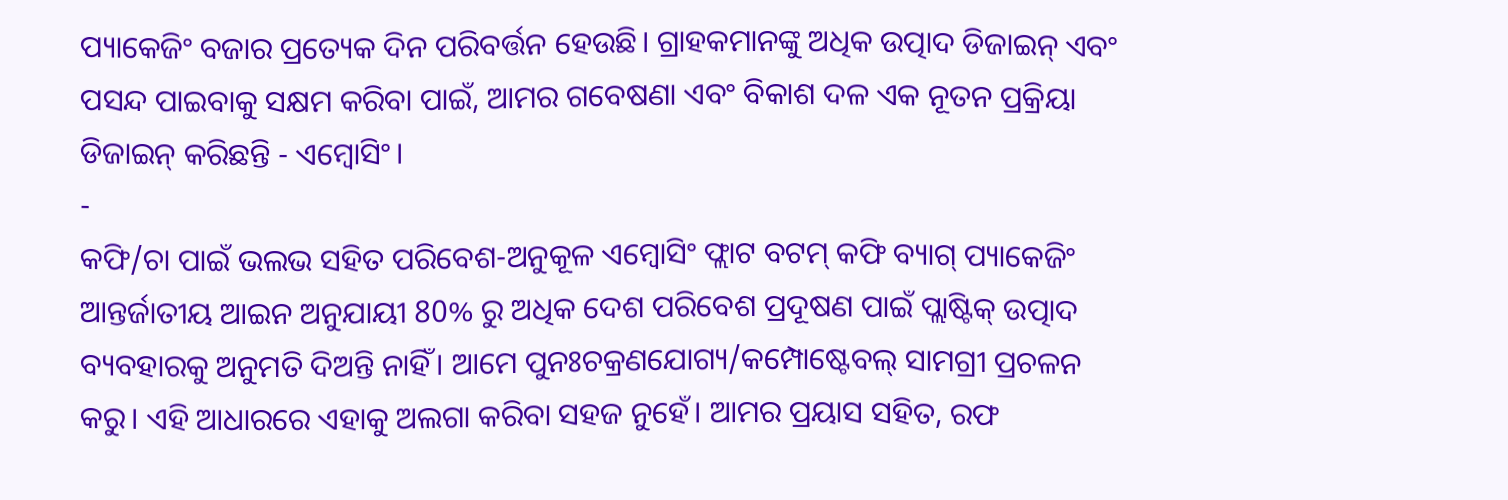ପ୍ୟାକେଜିଂ ବଜାର ପ୍ରତ୍ୟେକ ଦିନ ପରିବର୍ତ୍ତନ ହେଉଛି। ଗ୍ରାହକମାନଙ୍କୁ ଅଧିକ ଉତ୍ପାଦ ଡିଜାଇନ୍ ଏବଂ ପସନ୍ଦ ପାଇବାକୁ ସକ୍ଷମ କରିବା ପାଇଁ, ଆମର ଗବେଷଣା ଏବଂ ବିକାଶ ଦଳ ଏକ ନୂତନ ପ୍ରକ୍ରିୟା ଡିଜାଇନ୍ କରିଛନ୍ତି - ଏମ୍ବୋସିଂ।
-
କଫି/ଚା ପାଇଁ ଭଲଭ ସହିତ ପରିବେଶ-ଅନୁକୂଳ ଏମ୍ବୋସିଂ ଫ୍ଲାଟ ବଟମ୍ କଫି ବ୍ୟାଗ୍ ପ୍ୟାକେଜିଂ
ଆନ୍ତର୍ଜାତୀୟ ଆଇନ ଅନୁଯାୟୀ 80% ରୁ ଅଧିକ ଦେଶ ପରିବେଶ ପ୍ରଦୂଷଣ ପାଇଁ ପ୍ଲାଷ୍ଟିକ୍ ଉତ୍ପାଦ ବ୍ୟବହାରକୁ ଅନୁମତି ଦିଅନ୍ତି ନାହିଁ। ଆମେ ପୁନଃଚକ୍ରଣଯୋଗ୍ୟ/କମ୍ପୋଷ୍ଟେବଲ୍ ସାମଗ୍ରୀ ପ୍ରଚଳନ କରୁ। ଏହି ଆଧାରରେ ଏହାକୁ ଅଲଗା କରିବା ସହଜ ନୁହେଁ। ଆମର ପ୍ରୟାସ ସହିତ, ରଫ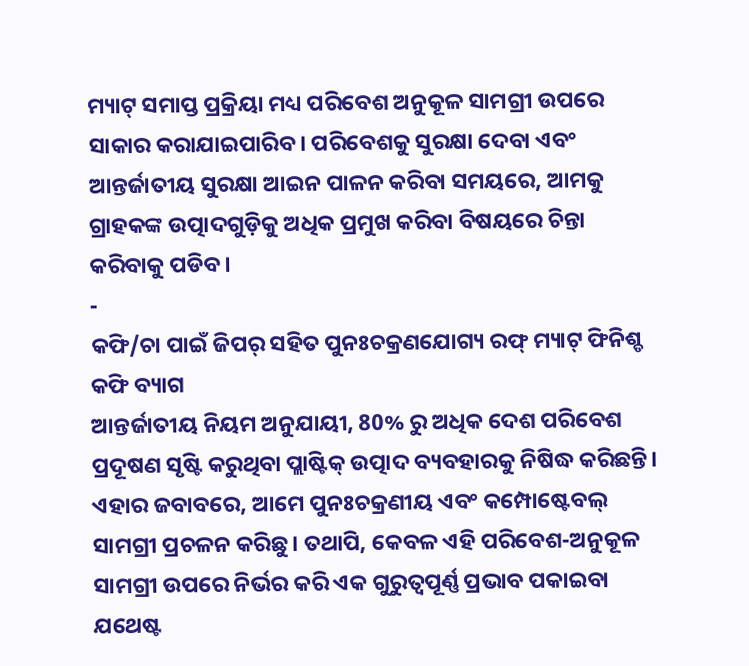ମ୍ୟାଟ୍ ସମାପ୍ତ ପ୍ରକ୍ରିୟା ମଧ୍ୟ ପରିବେଶ ଅନୁକୂଳ ସାମଗ୍ରୀ ଉପରେ ସାକାର କରାଯାଇପାରିବ। ପରିବେଶକୁ ସୁରକ୍ଷା ଦେବା ଏବଂ ଆନ୍ତର୍ଜାତୀୟ ସୁରକ୍ଷା ଆଇନ ପାଳନ କରିବା ସମୟରେ, ଆମକୁ ଗ୍ରାହକଙ୍କ ଉତ୍ପାଦଗୁଡ଼ିକୁ ଅଧିକ ପ୍ରମୁଖ କରିବା ବିଷୟରେ ଚିନ୍ତା କରିବାକୁ ପଡିବ।
-
କଫି/ଚା ପାଇଁ ଜିପର୍ ସହିତ ପୁନଃଚକ୍ରଣଯୋଗ୍ୟ ରଫ୍ ମ୍ୟାଟ୍ ଫିନିଶ୍ଡ କଫି ବ୍ୟାଗ
ଆନ୍ତର୍ଜାତୀୟ ନିୟମ ଅନୁଯାୟୀ, 80% ରୁ ଅଧିକ ଦେଶ ପରିବେଶ ପ୍ରଦୂଷଣ ସୃଷ୍ଟି କରୁଥିବା ପ୍ଲାଷ୍ଟିକ୍ ଉତ୍ପାଦ ବ୍ୟବହାରକୁ ନିଷିଦ୍ଧ କରିଛନ୍ତି। ଏହାର ଜବାବରେ, ଆମେ ପୁନଃଚକ୍ରଣୀୟ ଏବଂ କମ୍ପୋଷ୍ଟେବଲ୍ ସାମଗ୍ରୀ ପ୍ରଚଳନ କରିଛୁ। ତଥାପି, କେବଳ ଏହି ପରିବେଶ-ଅନୁକୂଳ ସାମଗ୍ରୀ ଉପରେ ନିର୍ଭର କରି ଏକ ଗୁରୁତ୍ୱପୂର୍ଣ୍ଣ ପ୍ରଭାବ ପକାଇବା ଯଥେଷ୍ଟ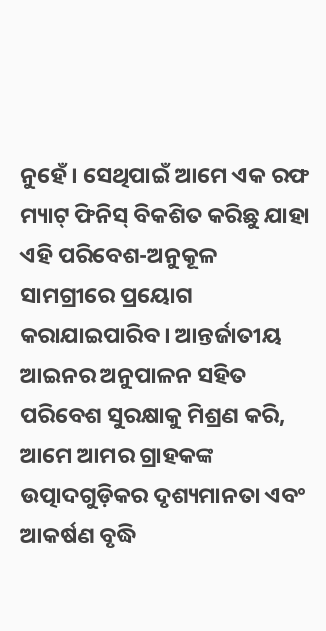ନୁହେଁ। ସେଥିପାଇଁ ଆମେ ଏକ ରଫ ମ୍ୟାଟ୍ ଫିନିସ୍ ବିକଶିତ କରିଛୁ ଯାହା ଏହି ପରିବେଶ-ଅନୁକୂଳ ସାମଗ୍ରୀରେ ପ୍ରୟୋଗ କରାଯାଇପାରିବ। ଆନ୍ତର୍ଜାତୀୟ ଆଇନର ଅନୁପାଳନ ସହିତ ପରିବେଶ ସୁରକ୍ଷାକୁ ମିଶ୍ରଣ କରି, ଆମେ ଆମର ଗ୍ରାହକଙ୍କ ଉତ୍ପାଦଗୁଡ଼ିକର ଦୃଶ୍ୟମାନତା ଏବଂ ଆକର୍ଷଣ ବୃଦ୍ଧି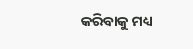କରିବାକୁ ମଧ୍ୟ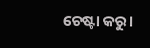ଚେଷ୍ଟା କରୁ।